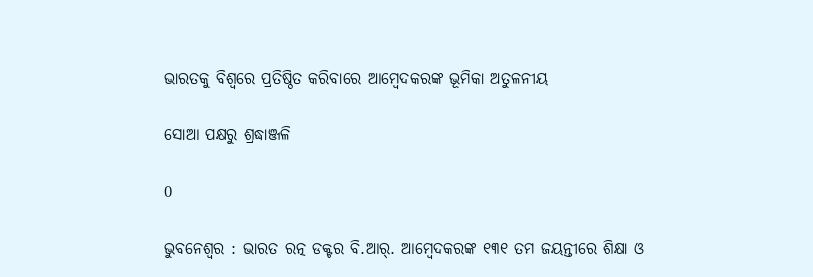ଭାରତକୁ ବିଶ୍ୱରେ ପ୍ରତିଷ୍ଠିତ କରିବାରେ ଆମ୍ବେଦକରଙ୍କ ଭୂମିକା ଅତୁଳନୀୟ

ସୋଆ ପକ୍ଷରୁ ଶ୍ରଦ୍ଧାଞ୍ଜଳି

0

ଭୁବନେଶ୍ୱର : ଭାରତ ରତ୍ନ ଡକ୍ଟର ବି.ଆର୍. ଆମ୍ବେଦକରଙ୍କ ୧୩୧ ତମ ଜୟନ୍ତୀରେ ଶିକ୍ଷା ଓ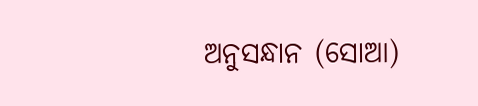ଅନୁସନ୍ଧାନ (ସୋଆ)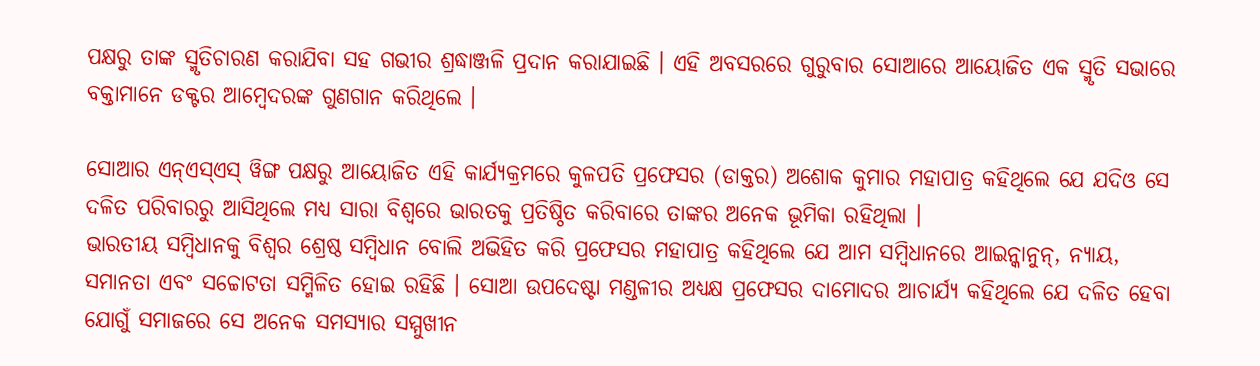ପକ୍ଷରୁ ତାଙ୍କ ସ୍ମୃତିଚାରଣ କରାଯିବା ସହ ଗଭୀର ଶ୍ରଦ୍ଧାଞ୍ଜଳି ପ୍ରଦାନ କରାଯାଇଛି । ଏହି ଅବସରରେ ଗୁରୁବାର ସୋଆରେ ଆୟୋଜିତ ଏକ ସ୍ମୃତି ସଭାରେ ବକ୍ତାମାନେ ଡକ୍ଟର ଆମ୍ବେଦରଙ୍କ ଗୁଣଗାନ କରିଥିଲେ ।

ସୋଆର ଏନ୍ଏସ୍ଏସ୍ ୱିଙ୍ଗ ପକ୍ଷରୁ ଆୟୋଜିତ ଏହି କାର୍ଯ୍ୟକ୍ରମରେ କୁଳପତି ପ୍ରଫେସର (ଡାକ୍ତର) ଅଶୋକ କୁମାର ମହାପାତ୍ର କହିଥିଲେ ଯେ ଯଦିଓ ସେ ଦଳିତ ପରିବାରରୁ ଆସିଥିଲେ ମଧ୍ୟ ସାରା ବିଶ୍ୱରେ ଭାରତକୁ ପ୍ରତିଷ୍ଠିତ କରିବାରେ ତାଙ୍କର ଅନେକ ଭୂମିକା ରହିଥିଲା ।
ଭାରତୀୟ ସମ୍ବିଧାନକୁ ବିଶ୍ୱର ଶ୍ରେଷ୍ଠ ସମ୍ବିଧାନ ବୋଲି ଅଭିହିତ କରି ପ୍ରଫେସର ମହାପାତ୍ର କହିଥିଲେ ଯେ ଆମ ସମ୍ବିଧାନରେ ଆଇନ୍କାନୁନ୍, ନ୍ୟାୟ, ସମାନତା ଏବଂ ସଚ୍ଚୋଟତା ସମ୍ମିଳିତ ହୋଇ ରହିଛି । ସୋଆ ଉପଦେଷ୍ଟା ମଣ୍ଡଳୀର ଅଧ୍ୟକ୍ଷ ପ୍ରଫେସର ଦାମୋଦର ଆଚାର୍ଯ୍ୟ କହିଥିଲେ ଯେ ଦଳିତ ହେବା ଯୋଗୁଁ ସମାଜରେ ସେ ଅନେକ ସମସ୍ୟାର ସମ୍ମୁଖୀନ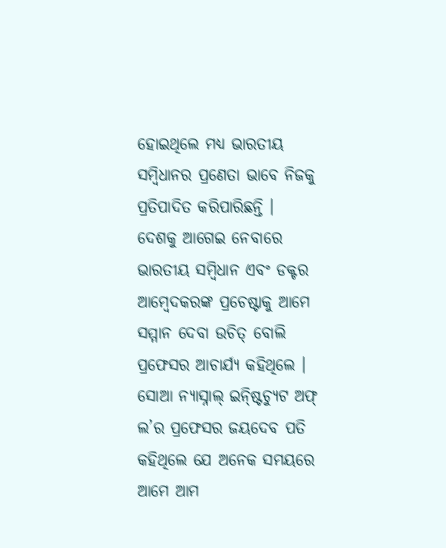ହୋଇଥିଲେ ମଧ୍ୟ ଭାରତୀୟ ସମ୍ବିଧାନର ପ୍ରଣେତା ଭାବେ ନିଜକୁ ପ୍ରତିପାଦିତ କରିପାରିଛନ୍ତି । ଦେଶକୁ ଆଗେଇ ନେବାରେ ଭାରତୀୟ ସମ୍ବିଧାନ ଏବଂ ଡକ୍ଟର ଆମ୍ବେଦକରଙ୍କ ପ୍ରଚେଷ୍ଟାକୁ ଆମେ ସମ୍ମାନ ଦେବା ଉଚିତ୍ ବୋଲି ପ୍ରଫେସର ଆଚାର୍ଯ୍ୟ କହିଥିଲେ ।
ସୋଆ ନ୍ୟାସ୍ନାଲ୍ ଇନ୍ଷ୍ଟିଚ୍ୟୁଟ ଅଫ୍ ଲ’ର ପ୍ରଫେସର ଜୟଦେବ ପତି କହିଥିଲେ ଯେ ଅନେକ ସମୟରେ ଆମେ ଆମ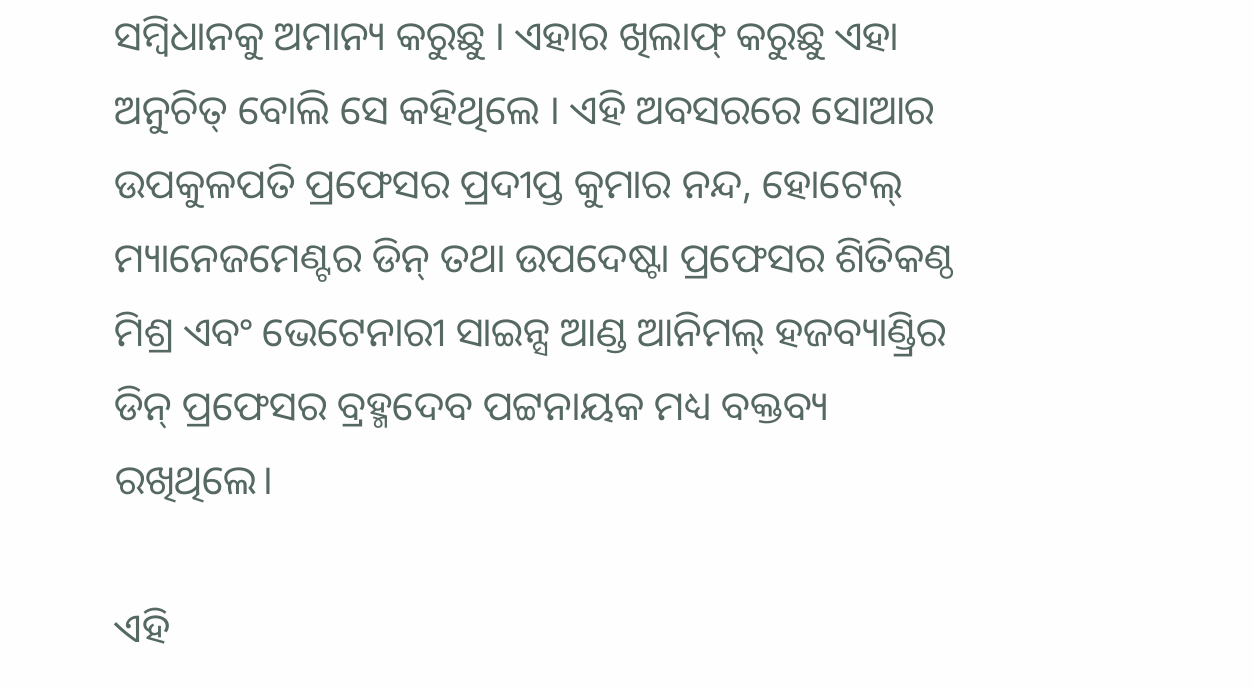ସମ୍ବିଧାନକୁ ଅମାନ୍ୟ କରୁଛୁ । ଏହାର ଖିଲାଫ୍ କରୁଛୁ ଏହା ଅନୁଚିତ୍ ବୋଲି ସେ କହିଥିଲେ । ଏହି ଅବସରରେ ସୋଆର ଉପକୁଳପତି ପ୍ରଫେସର ପ୍ରଦୀପ୍ତ କୁମାର ନନ୍ଦ, ହୋଟେଲ୍ ମ୍ୟାନେଜମେଣ୍ଟର ଡିନ୍ ତଥା ଉପଦେଷ୍ଟା ପ୍ରଫେସର ଶିତିକଣ୍ଠ ମିଶ୍ର ଏବଂ ଭେଟେନାରୀ ସାଇନ୍ସ ଆଣ୍ଡ ଆନିମଲ୍ ହଜବ୍ୟାଣ୍ଡ୍ରିର ଡିନ୍ ପ୍ରଫେସର ବ୍ରହ୍ମଦେବ ପଟ୍ଟନାୟକ ମଧ୍ୟ ବକ୍ତବ୍ୟ ରଖିଥିଲେ।

ଏହି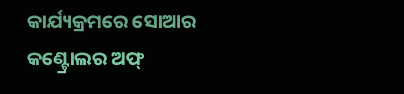କାର୍ଯ୍ୟକ୍ରମରେ ସୋଆର କଣ୍ଟ୍ରୋଲର ଅଫ୍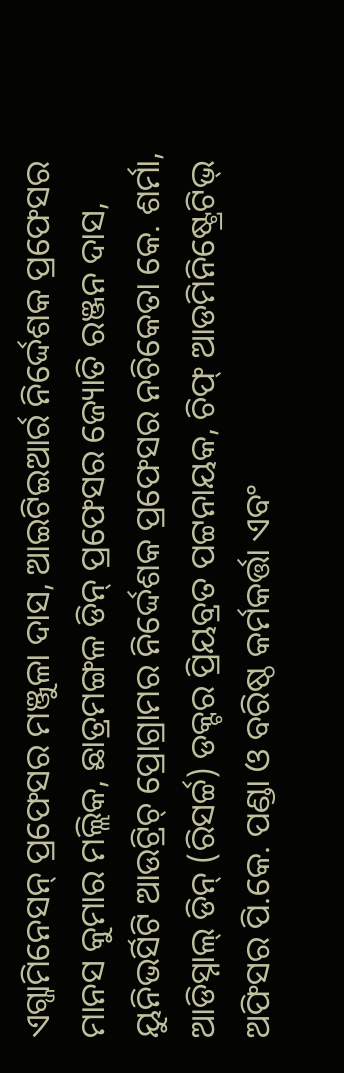ଏଗ୍ଜାମିନେସନ୍ ପ୍ରଫେସର ମଞ୍ଜୁଳା ଦାସ, ଆଇଟିଇଆର୍ର ନିର୍ଦ୍ଦେଶକ ପ୍ରଫେସର ମାନସ କୁମାର ମଲ୍ଲିକ, ଛାତ୍ରମଙ୍ଗଳ ଡିନ୍ ପ୍ରଫେସର ଜ୍ୟୋତି ରଞ୍ଜନ ଦାସ, ୟୁନିଭର୍ସିଟି ଆଉଟ୍ରିଚ୍ ପ୍ରୋଗ୍ରାମର ନିର୍ଦ୍ଦେଶକ ପ୍ରଫେସର ନଚିକେତା କେ. ଶର୍ମା, ଆଡିସ୍ନାଲ୍ ଡିନ୍ (ରିସର୍ଚ୍ଚ) ଡକ୍ଟର ପ୍ରିୟବ୍ରତ ପଟ୍ଟନାୟକ, ଚିଫ୍ ଆଡମିନିଷ୍ଟ୍ରେଟିଭ୍ ଅଫିସର ପି.କେ. ପଣ୍ଡା ଓ ବରିଷ୍ଠ କର୍ମକର୍ତ୍ତା ଏବଂ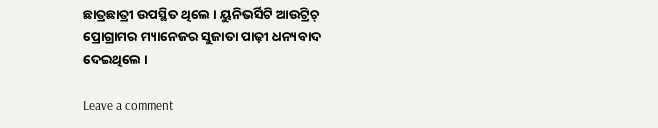ଛାତ୍ରଛାତ୍ରୀ ଉପସ୍ଥିତ ଥିଲେ । ୟୁନିଭର୍ସିଟି ଆଉଟ୍ରିଚ୍ ପ୍ରୋଗ୍ରାମର ମ୍ୟାନେଜର ସୁଜାତା ପାଢ଼ୀ ଧନ୍ୟବାଦ ଦେଇଥିଲେ ।

Leave a comment